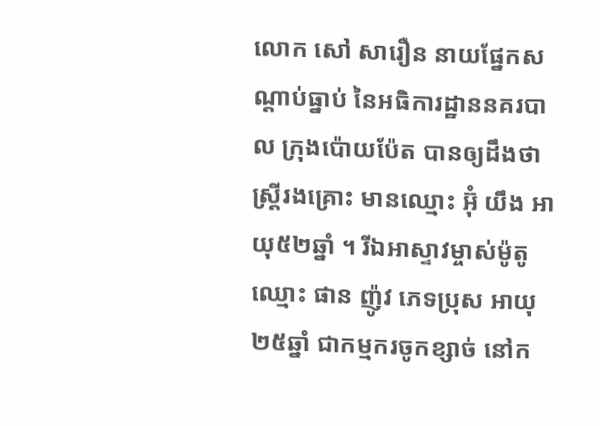លោក សៅ សារឿន នាយផ្នែកសណ្តាប់ធ្នាប់ នៃអធិការដ្ឋាននគរបាល ក្រុងប៉ោយប៉ែត បានឲ្យដឹងថា ស្ត្រីរងគ្រោះ មានឈ្មោះ អ៊ុំ យឹង អាយុ៥២ឆ្នាំ ។ រីឯអាស្ទាវម្ចាស់ម៉ូតូ ឈ្មោះ ផាន ញ៉ូវ ភេទប្រុស អាយុ២៥ឆ្នាំ ជាកម្មករចូកខ្សាច់ នៅក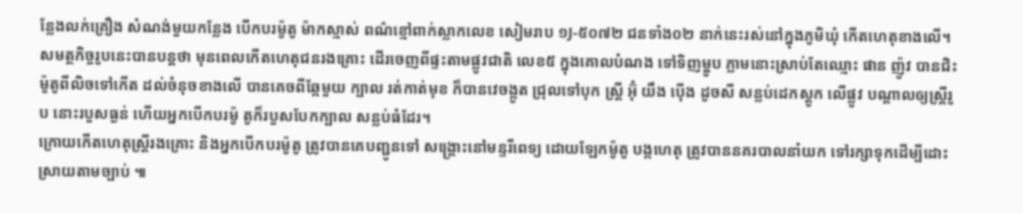ន្លែងលក់គ្រឿង សំណង់មួយកន្លែង បើកបរម៉ូតូ ម៉ាកស្មាស់ ពណ៌ខ្មៅពាក់ស្លាកលេខ សៀមរាប ១J-៥០៧២ ជនទាំង០២ នាក់នេះរស់នៅក្នុងភូមិឃុំ កើតហេតុខាងលើ។
សមត្ថកិច្ចរូបនេះបានបន្តថា មុនពេលកើតហេតុជនរងគ្រោះ ដើរចេញពីផ្ទះតាមផ្លូវជាតិ លេខ៥ ក្នុងគោលបំណង ទៅទិញម្ហូប ភ្លាមនោះស្រាប់តែឈ្មោះ ផាន ញ៉ូវ បានជិះម៉ូតូពីលិចទៅកើត ដល់ចំនុចខាងលើ បានគេចពីឆ្កែមួយ ក្បាល រត់កាត់មុខ ក៏បានវេចង្កូត ជ្រុលទៅបុក ស្ត្រី អ៊ុំ យឹង ប៉ើង ដូចសី សន្លប់ដេកស្តូក លើផ្លូវ បណ្តាលឲ្យស្ត្រីរូប នោះរបួសធ្ងន់ ហើយអ្នកបើកបរម៉ូ តូក៏របួសបែកក្បាល សន្លប់ធំដែរ។
ក្រោយកើតហេតុស្ត្រីរងគ្រោះ និងអ្នកបើកបរម៉ូតូ ត្រូវបានគេបញ្ជូនទៅ សង្គ្រោះនៅមន្ទរីពេទ្យ ដោយឡែកម៉ូតូ បង្កហេតុ ត្រូវបាននគរបាលនាំយក ទៅរក្សាទុកដើម្បីដោះស្រាយតាមច្បាប់ ៕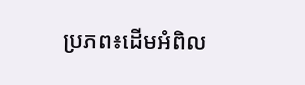ប្រភព៖ដើមអំពិល